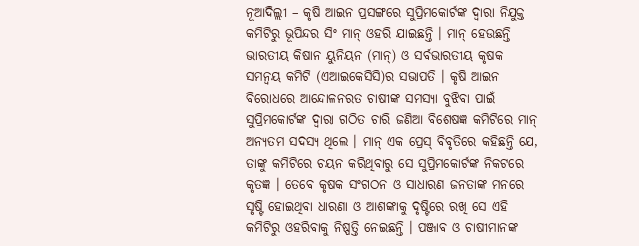ନୂଆଦିଲ୍ଲୀ – କୃଷି ଆଇନ ପ୍ରସଙ୍ଗରେ ସୁପ୍ରିମକୋର୍ଟଙ୍କ ଦ୍ୱାରା ନିଯୁକ୍ତ କମିଟିରୁ ଭୂପିନ୍ଦର ସିଂ ମାନ୍ ଓହରି ଯାଇଛନ୍ତି । ମାନ୍ ହେଉଛନ୍ତି ଭାରତୀୟ କିଷାନ ୟୁନିୟନ (ମାନ୍) ଓ ସର୍ବଭାରତୀୟ କୃଷକ ସମନ୍ୱୟ କମିଟି (ଏଆଇକେସିସି)ର ସଭାପତି । କୃଷି ଆଇନ ବିରୋଧରେ ଆନ୍ଦୋଳନରତ ଚାଷୀଙ୍କ ସମସ୍ୟା ବୁଝିବା ପାଇଁ ସୁପ୍ରିମକୋର୍ଟଙ୍କ ଦ୍ୱାରା ଗଠିତ ଚାରି ଜଣିଆ ବିଶେଷଜ୍ଞ କମିଟିରେ ମାନ୍ ଅନ୍ୟତମ ସଦସ୍ୟ ଥିଲେ । ମାନ୍ ଏକ ପ୍ରେସ୍ ବିବୃତିରେ କହିଛନ୍ତି ଯେ, ତାଙ୍କୁ କମିଟିରେ ଚୟନ କରିଥିବାରୁ ସେ ସୁପ୍ରିମକୋର୍ଟଙ୍କ ନିକଟରେ କୃତଜ୍ଞ । ତେବେ କୃଷକ ସଂଗଠନ ଓ ସାଧାରଣ ଜନତାଙ୍କ ମନରେ ସୃଷ୍ଟି ହୋଇଥିବା ଧାରଣା ଓ ଆଶଙ୍କାକୁ ଦୃଷ୍ଟିରେ ରଖି ସେ ଏହି କମିଟିରୁ ଓହରିବାକୁ ନିଷ୍ପତ୍ତି ନେଇଛନ୍ତି । ପଞ୍ଜାବ ଓ ଚାଷୀମାନଙ୍କ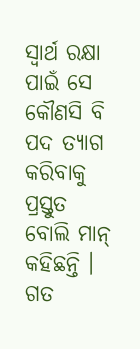ସ୍ୱାର୍ଥ ରକ୍ଷା ପାଇଁ ସେ କୌଣସି ବି ପଦ ତ୍ୟାଗ କରିବାକୁ ପ୍ରସ୍ତୁତ ବୋଲି ମାନ୍ କହିଛନ୍ତି ।
ଗତ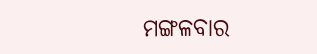ମଙ୍ଗଳବାର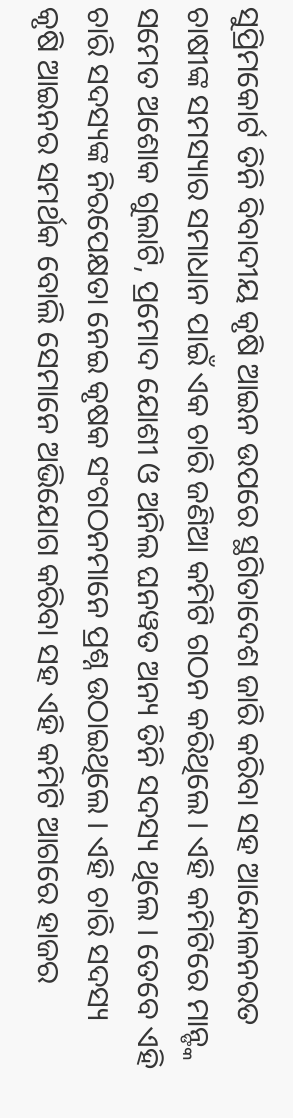ସୁପ୍ରିମକୋର୍ଟ ତିନି ବିବାଦୀୟ କୃଷି ଆଇନ ଉପରେ ସ୍ଥଗିତାଦେଶ ଜାରି କରିବା ସହ ଆନ୍ଦୋଳନରତ ଚାଷୀଙ୍କ ସମସ୍ୟାର ସମାଧାନ ପାଇଁ ଏକ ଚାରି ଜଣିଆ କମିଟି ଗଠନ କରିଥିଲେ । ଏହି କମିଟିରେ ମାନ୍ଙ୍କ ସମେତ ଅଶୋକ ଗୁଲାଟି, ପ୍ରମୋଦ ଯୋଶୀ ଓ ଅନିଲ ଘନୱତ ଅନ୍ୟ ତିନି ସଦସ୍ୟ ଥିଲେ । ତେବେ ଏହି ଚାରି ସଦସ୍ୟଙ୍କ ନିରପେକ୍ଷତା ନେଇ କୃଷକ ସଂଗଠନମାନେ ପ୍ରଶ୍ନ ଉଠାଇଥିଲେ । ଏହି ଚାରି ସଦସ୍ୟ କୃଷି ଆଇନର ସମର୍ଥକ ବୋଲି ସେମାନେ ଅଭିଯୋଗ କରିବା ସହ ଏହି କମିଟି ଆଗରେ ହାଜର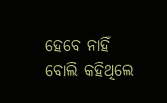ହେବେ ନାହିଁ ବୋଲି କହିଥିଲେ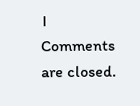।
Comments are closed.